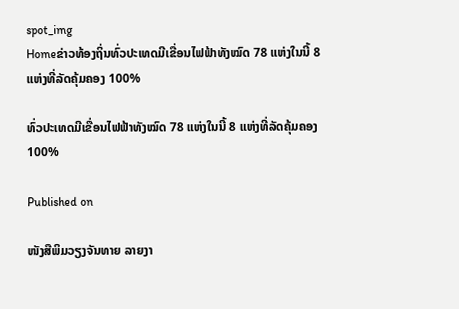spot_img
Homeຂ່າວທ້ອງຖິ່ນທົ່ວປະເທດມີເຂື່ອນໄຟຟ້າທັງໝົດ 78 ແຫ່ງໃນນີ້ 8 ແຫ່ງທີ່ລັດຄຸ້ມຄອງ 100%

ທົ່ວປະເທດມີເຂື່ອນໄຟຟ້າທັງໝົດ 78 ແຫ່ງໃນນີ້ 8 ແຫ່ງທີ່ລັດຄຸ້ມຄອງ 100%

Published on

ໜັງສືພິມວຽງຈັນທາຍ ລາຍງາ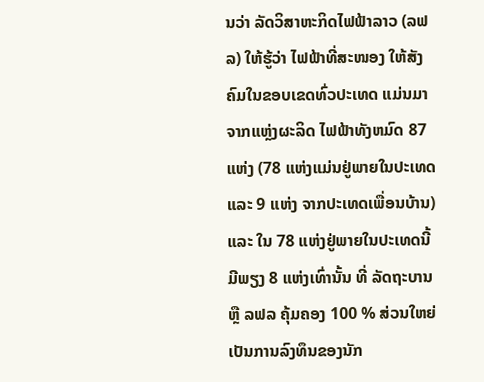ນວ່າ ລັດວິສາຫະກິດໄຟຟ້າລາວ (ລຟລ) ໃຫ້ຮູ້ວ່າ ໄຟຟ້າທີ່ສະໜອງ ໃຫ້ສັງຄົມໃນຂອບເຂດທົ່ວປະເທດ ແມ່ນມາຈາກແຫຼ່ງຜະລິດ ໄຟຟ້າທັງຫມົດ 87 ແຫ່ງ (78 ແຫ່ງແມ່ນຢູ່ພາຍໃນປະເທດ ແລະ 9 ແຫ່ງ ຈາກປະເທດເພື່ອນບ້ານ) ແລະ ໃນ 78 ແຫ່ງຢູ່ພາຍໃນປະເທດນີ້ ມີພຽງ 8 ແຫ່ງເທົ່ານັ້ນ ທີ່ ລັດຖະບານ ຫຼື ລຟລ ຄຸ້ມຄອງ 100 % ສ່ວນໃຫຍ່ເປັນການລົງທຶນຂອງນັກ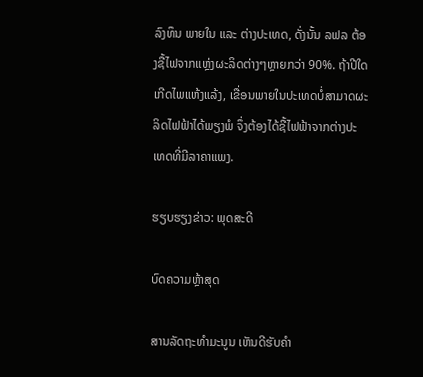ລົງທຶນ ພາຍໃນ ແລະ ຕ່າງປະເທດ, ດັ່ງນັ້ນ ລຟລ ຕ້ອງຊື້ໄຟຈາກແຫຼ່ງຜະລິດຕ່າງໆຫຼາຍກວ່າ 90%. ຖ້າປີໃດເກີດໄພແຫ້ງແລ້ງ, ເຂື່ອນພາຍໃນປະເທດບໍ່ສາມາດຜະລິດໄຟຟ້າໄດ້ພຽງພໍ ຈຶ່ງຕ້ອງໄດ້ຊື້ໄຟຟ້າຈາກຕ່າງປະເທດທີ່ມີລາຄາແພງ.

ຮຽບຮຽງຂ່າວ: ພຸດສະດີ

ບົດຄວາມຫຼ້າສຸດ

ສານລັດຖະທຳມະນູນ ເຫັນດີຮັບຄຳ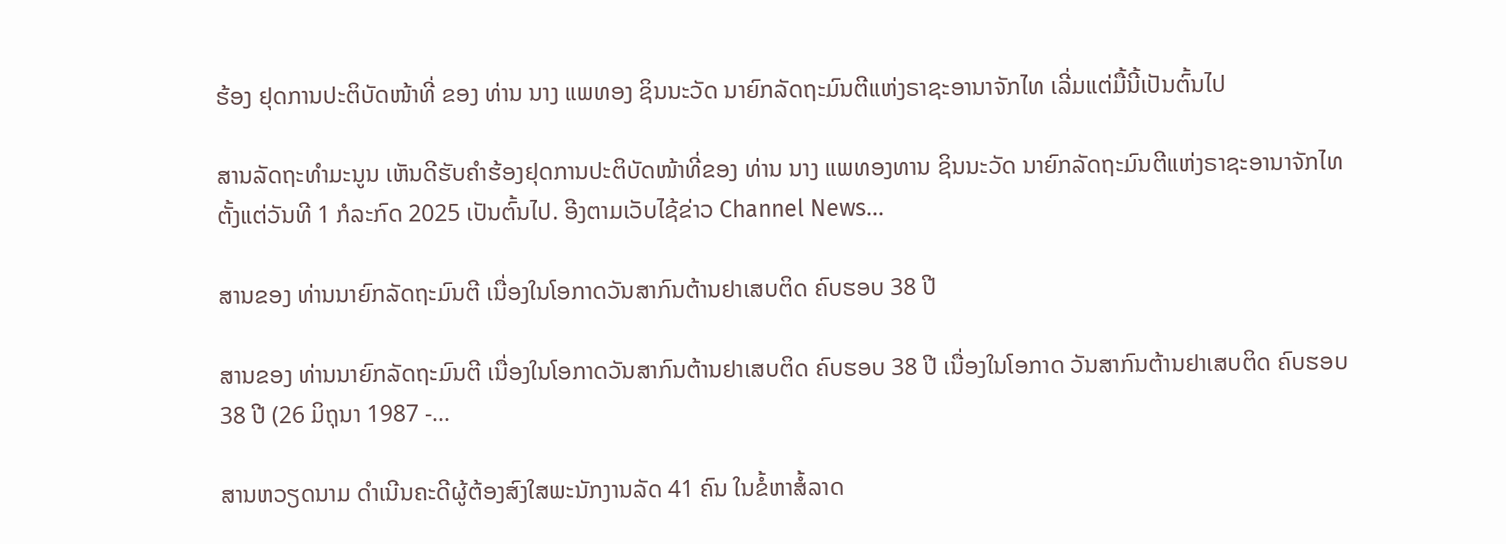ຮ້ອງ ຢຸດການປະຕິບັດໜ້າທີ່ ຂອງ ທ່ານ ນາງ ແພທອງ ຊິນນະວັດ ນາຍົກລັດຖະມົນຕີແຫ່ງຣາຊະອານາຈັກໄທ ເລີ່ມແຕ່ມື້ນີ້ເປັນຕົ້ນໄປ

ສານລັດຖະທຳມະນູນ ເຫັນດີຮັບຄຳຮ້ອງຢຸດການປະຕິບັດໜ້າທີ່ຂອງ ທ່ານ ນາງ ແພທອງທານ ຊິນນະວັດ ນາຍົກລັດຖະມົນຕີແຫ່ງຣາຊະອານາຈັກໄທ ຕັ້ງແຕ່ວັນທີ 1 ກໍລະກົດ 2025 ເປັນຕົ້ນໄປ. ອີງຕາມເວັບໄຊ້ຂ່າວ Channel News...

ສານຂອງ ທ່ານນາຍົກລັດຖະມົນຕີ ເນື່ອງໃນໂອກາດວັນສາກົນຕ້ານຢາເສບຕິດ ຄົບຮອບ 38 ປີ

ສານຂອງ ທ່ານນາຍົກລັດຖະມົນຕີ ເນື່ອງໃນໂອກາດວັນສາກົນຕ້ານຢາເສບຕິດ ຄົບຮອບ 38 ປີ ເນື່ອງໃນໂອກາດ ວັນສາກົນຕ້ານຢາເສບຕິດ ຄົບຮອບ 38 ປີ (26 ມິຖຸນາ 1987 -...

ສານຫວຽດນາມ ດຳເນີນຄະດີຜູ້ຕ້ອງສົງໃສພະນັກງານລັດ 41 ຄົນ ໃນຂໍ້ຫາສໍ້ລາດ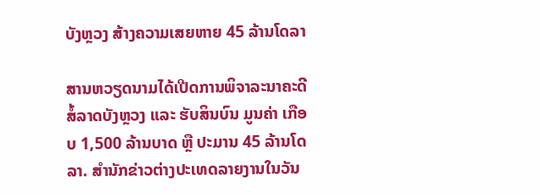ບັງຫຼວງ ສ້າງຄວາມເສຍຫາຍ 45 ລ້ານໂດລາ

ສານຫວຽດນາມໄດ້ເປີດການພິຈາລະນາຄະດີສໍ້ລາດບັງຫຼວງ ແລະ ຮັບສິນບົນ ມູນຄ່າ ເກືອບ 1,500 ລ້ານບາດ ຫຼື ປະມານ 45 ລ້ານໂດລາ. ສຳນັກຂ່າວຕ່າງປະເທດລາຍງານໃນວັນ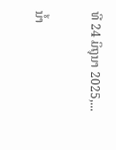ທີ 24 ມິຖຸນາ 2025,...

ນໍ້າ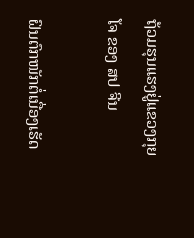ຖ້ວມຮຸນແຮງຢູ່ແຂວງກຸຍໂຈ ຂອງ ສປ ຈີນ

ຝົນຕົກໜັກຕໍ່ເນື່ອງເຮັດ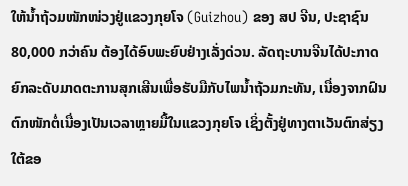ໃຫ້ນໍ້າຖ້ວມໜັກໜ່ວງຢູ່ແຂວງກຸຍໂຈ (Guizhou) ຂອງ ສປ ຈີນ, ປະຊາຊົນ 80,000 ກວ່າຄົນ ຕ້ອງໄດ້ອົບພະຍົບຢ່າງເລັ່ງດ່ວນ. ລັດຖະບານຈີນໄດ້ປະກາດຍົກລະດັບມາດຕະການສຸກເສີນເພື່ອຮັບມືກັບໄພນໍ້າຖ້ວມກະທັນ, ເນື່ອງຈາກຝົນຕົກໜັກຕໍ່ເນື່ອງເປັນເວລາຫຼາຍມື້ໃນແຂວງກຸຍໂຈ ເຊິ່ງຕັ້ງຢູ່ທາງຕາເວັນຕົກສ່ຽງໃຕ້ຂອ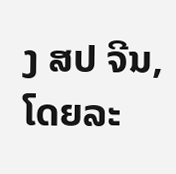ງ ສປ ຈີນ, ໂດຍລະ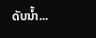ດັບນໍ້າ...